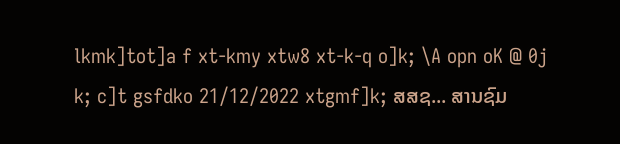lkmk]tot]a f xt-kmy xtw8 xt-k-q o]k; \A opn oK @ 0j k; c]t gsfdko 21/12/2022 xtgmf]k; ສສຊ... ສານຊົມ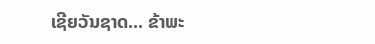ເຊີຍວັນຊາດ... ຂ້າພະ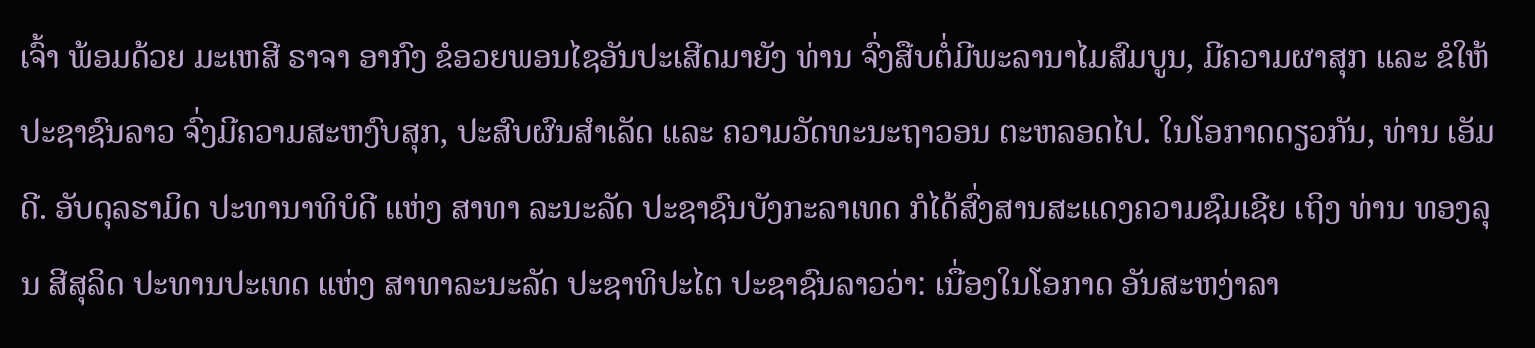ເຈົ້າ ພ້ອມດ້ວຍ ມະເຫສີ ຣາຈາ ອາກົງ ຂໍອວຍພອນໄຊອັນປະເສີດມາຍັງ ທ່ານ ຈົ່ງສືບຕໍ່ມີພະລານາໄມສົມບູນ, ມີຄວາມຜາສຸກ ແລະ ຂໍໃຫ້ປະຊາຊົນລາວ ຈົ່ງມີຄວາມສະຫງົບສຸກ, ປະສົບຜົນສໍາເລັດ ແລະ ຄວາມວັດທະນະຖາວອນ ຕະຫລອດໄປ. ໃນໂອກາດດຽວກັນ, ທ່ານ ເອັມດີ. ອັບດຸລຮາມິດ ປະທານາທິບໍດີ ແຫ່ງ ສາທາ ລະນະລັດ ປະຊາຊົນບັງກະລາເທດ ກໍໄດ້ສົ່ງສານສະແດງຄວາມຊົມເຊີຍ ເຖິງ ທ່ານ ທອງລຸນ ສີສຸລິດ ປະທານປະເທດ ແຫ່ງ ສາທາລະນະລັດ ປະຊາທິປະໄຕ ປະຊາຊົນລາວວ່າ: ເນື່ອງໃນໂອກາດ ອັນສະຫງ່າລາ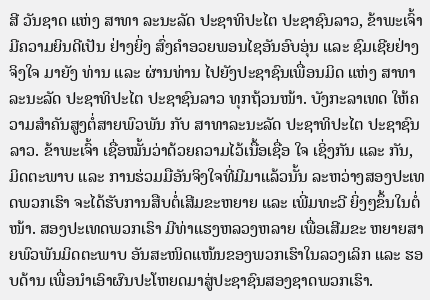ສີ ວັນຊາດ ແຫ່ງ ສາທາ ລະນະລັດ ປະຊາທິປະໄຕ ປະຊາຊົນລາວ, ຂ້າພະເຈົ້າ ມີຄວາມຍິນດີເປັນ ຢ່າງຍິ່ງ ສົ່ງຄໍາອວຍພອນໄຊອັນອົບອຸ່ນ ແລະ ຊົມເຊີຍຢ່າງຈິງໃຈ ມາຍັງ ທ່ານ ແລະ ຜ່ານທ່ານ ໄປຍັງປະຊາຊົນເພື່ອນມິດ ແຫ່ງ ສາທາລະນະລັດ ປະຊາທິປະໄຕ ປະຊາຊົນລາວ ທຸກຖ້ວນໜ້າ. ບັງກະລາເທດ ໃຫ້ຄວາມສຳຄັນສູງຕໍ່ສາຍພົວພັນ ກັບ ສາທາລະນະລັດ ປະຊາທິປະໄຕ ປະຊາຊົນລາວ. ຂ້າພະເຈົ້າ ເຊື່ອໝັ້ນວ່າດ້ວຍຄວາມໄວ້ເນື້ອເຊື່ອ ໃຈ ເຊິ່ງກັນ ແລະ ກັນ, ມິດຕະພາບ ແລະ ການຮ່ວມມືອັນຈິງໃຈທີ່ມີມາແລ້ວນັ້ນ ລະຫວ່າງສອງປະເທດພວກເຮົາ ຈະໄດ້ຮັບການສືບຕໍ່ເສີມຂະຫຍາຍ ແລະ ເພີ່ມທະວີ ຍິ່ງໆຂຶ້ນໃນຕໍ່ໜ້າ. ສອງປະເທດພວກເຮົາ ມີທ່າແຮງຫລວງຫລາຍ ເພື່ອເສີມຂະ ຫຍາຍສາຍພົວພັນມິດຕະພາບ ອັນສະໜິດແໜ້ນຂອງພວກເຮົາໃນລວງເລິກ ແລະ ຮອບດ້ານ ເພື່ອນຳເອົາຜົນປະໂຫຍດມາສູ່ປະຊາຊົນສອງຊາດພວກເຮົາ.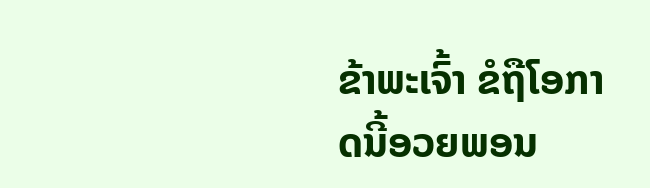ຂ້າພະເຈົ້າ ຂໍຖືໂອກາດນີ້ອວຍພອນ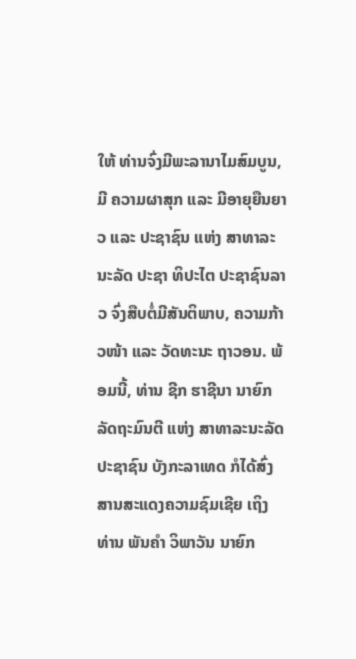ໃຫ້ ທ່ານຈົ່ງມີພະລານາໄມສົມບູນ, ມີ ຄວາມຜາສຸກ ແລະ ມີອາຍຸຍືນຍາວ ແລະ ປະຊາຊົນ ແຫ່ງ ສາທາລະນະລັດ ປະຊາ ທິປະໄຕ ປະຊາຊົນລາວ ຈົ່ງສືບຕໍ່ມີສັນຕິພາບ, ຄວາມກ້າວໜ້າ ແລະ ວັດທະນະ ຖາວອນ. ພ້ອມນີ້, ທ່ານ ຊີກ ຮາຊີນາ ນາຍົກລັດຖະມົນຕີ ແຫ່ງ ສາທາລະນະລັດ ປະຊາຊົນ ບັງກະລາເທດ ກໍໄດ້ສົ່ງສານສະແດງຄວາມຊົມເຊີຍ ເຖິງ ທ່ານ ພັນຄຳ ວິພາວັນ ນາຍົກ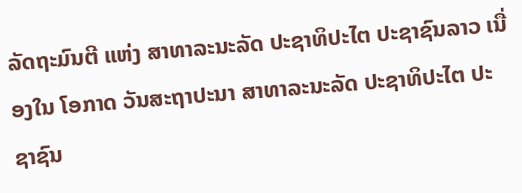ລັດຖະມົນຕີ ແຫ່ງ ສາທາລະນະລັດ ປະຊາທິປະໄຕ ປະຊາຊົນລາວ ເນື່ອງໃນ ໂອກາດ ວັນສະຖາປະນາ ສາທາລະນະລັດ ປະຊາທິປະໄຕ ປະຊາຊົນ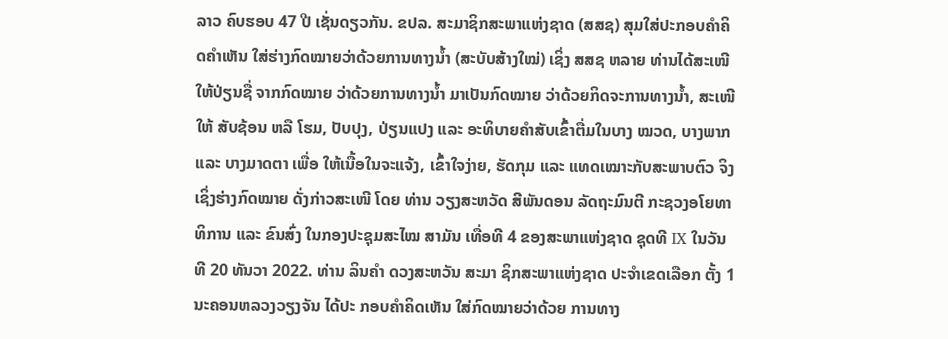ລາວ ຄົບຮອບ 47 ປີ ເຊັ່ນດຽວກັນ. ຂປລ. ສະມາຊິກສະພາແຫ່ງຊາດ (ສສຊ) ສຸມໃສ່ປະກອບຄຳຄິດຄຳເຫັນ ໃສ່ຮ່າງກົດໝາຍວ່າດ້ວຍການທາງນໍ້າ (ສະບັບສ້າງໃໝ່) ເຊິ່ງ ສສຊ ຫລາຍ ທ່ານໄດ້ສະເໜີໃຫ້ປ່ຽນຊື່ ຈາກກົດໝາຍ ວ່າດ້ວຍການທາງນໍ້າ ມາເປັນກົດໝາຍ ວ່າດ້ວຍກິດຈະການທາງນໍ້າ, ສະເໜີໃຫ້ ສັບຊ້ອນ ຫລື ໂຮມ, ປັບປຸງ, ປ່ຽນແປງ ແລະ ອະທິບາຍຄໍາສັບເຂົ້າຕື່ມໃນບາງ ໝວດ, ບາງພາກ ແລະ ບາງມາດຕາ ເພື່ອ ໃຫ້ເນື້ອໃນຈະແຈ້ງ, ເຂົ້າໃຈງ່າຍ, ຮັດກຸມ ແລະ ແທດເໝາະກັບສະພາບຕົວ ຈິງ ເຊິ່ງຮ່າງກົດໝາຍ ດັ່ງກ່າວສະເໜີ ໂດຍ ທ່ານ ວຽງສະຫວັດ ສີພັນດອນ ລັດຖະມົນຕີ ກະຊວງອໂຍທາທິການ ແລະ ຂົນສົ່ງ ໃນກອງປະຊຸມສະໄໝ ສາມັນ ເທື່ອທີ 4 ຂອງສະພາແຫ່ງຊາດ ຊຸດທີ IX ໃນວັນທີ 20 ທັນວາ 2022. ທ່ານ ລິນຄຳ ດວງສະຫວັນ ສະມາ ຊິກສະພາແຫ່ງຊາດ ປະຈຳເຂດເລືອກ ຕັ້ງ 1 ນະຄອນຫລວງວຽງຈັນ ໄດ້ປະ ກອບຄຳຄິດເຫັນ ໃສ່ກົດໝາຍວ່າດ້ວຍ ການທາງ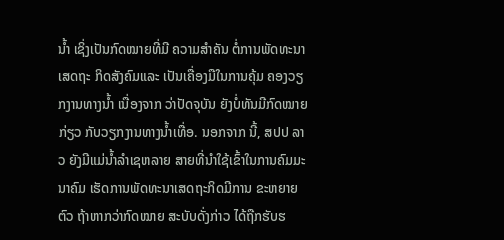ນໍ້າ ເຊິ່ງເປັນກົດໝາຍທີ່ມີ ຄວາມສຳຄັນ ຕໍ່ການພັດທະນາເສດຖະ ກິດສັງຄົມແລະ ເປັນເຄື່ອງມືໃນການຄຸ້ມ ຄອງວຽກງານທາງນໍ້າ ເນື່ອງຈາກ ວ່າປັດຈຸບັນ ຍັງບໍ່ທັນມີກົດໝາຍກ່ຽວ ກັບວຽກງານທາງນໍ້າເທື່ອ. ນອກຈາກ ນີ້, ສປປ ລາວ ຍັງມີແມ່ນໍ້າລຳເຊຫລາຍ ສາຍທີ່ນຳໃຊ້ເຂົ້າໃນການຄົມມະນາຄົມ ເຮັດການພັດທະນາເສດຖະກິດມີການ ຂະຫຍາຍຕົວ ຖ້າຫາກວ່າກົດໝາຍ ສະບັບດັ່ງກ່າວ ໄດ້ຖືກຮັບຮ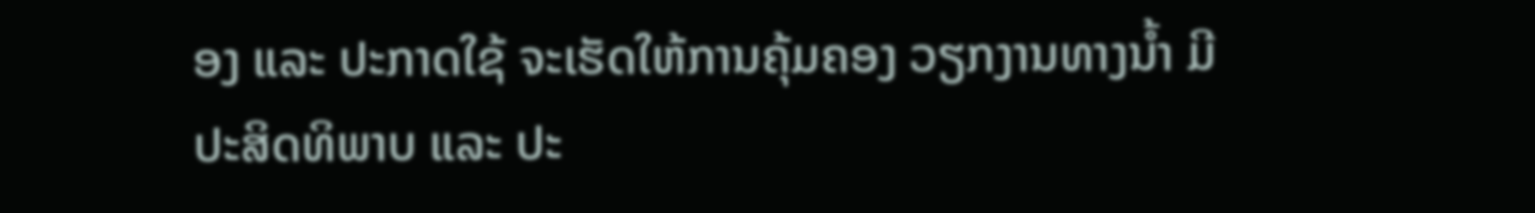ອງ ແລະ ປະກາດໃຊ້ ຈະເຮັດໃຫ້ການຄຸ້ມຄອງ ວຽກງານທາງນໍ້າ ມີປະສິດທິພາບ ແລະ ປະ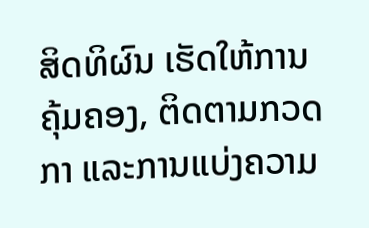ສິດທິຜົນ ເຮັດໃຫ້ການຄຸ້ມຄອງ, ຕິດຕາມກວດກາ ແລະການແບ່ງຄວາມ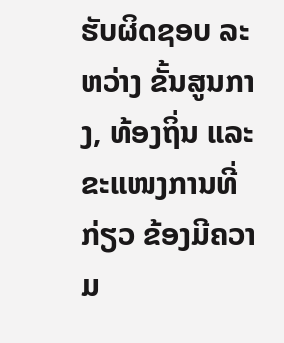ຮັບຜິດຊອບ ລະຫວ່າງ ຂັ້ນສູນກາງ, ທ້ອງຖິ່ນ ແລະ ຂະແໜງການທີ່ກ່ຽວ ຂ້ອງມີຄວາມ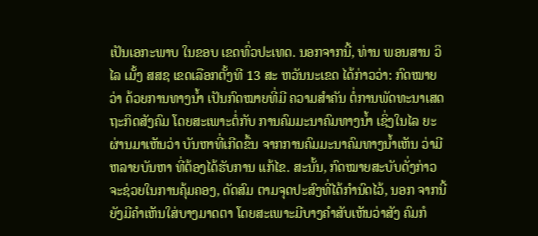ເປັນເອກະພາບ ໃນຂອບ ເຂດທົ່ວປະເທດ. ນອກຈາກນີ້, ທ່ານ ພອນສານ ວິໄລ ເມັ້ງ ສສຊ ເຂດເລືອກຕັ້ງທີ 13 ສະ ຫວັນນະເຂດ ໄດ້ກ່າວວ່າ: ກົດໝາຍວ່າ ດ້ວຍການທາງນໍ້າ ເປັນກົດໝາຍທີ່ມີ ຄວາມສຳຄັນ ຕໍ່ການພັດທະນາເສດ ຖະກິດສັງຄົມ ໂດຍສະເພາະຕໍ່ກັບ ການຄົມມະນາຄົມທາງນໍ້າ ເຊິ່ງໃນໄລ ຍະຜ່ານມາເຫັນວ່າ ບັນຫາທີ່ເກີດຂຶ້ນ ຈາກການຄົມມະນາຄົມທາງນໍ້າເຫັນ ວ່າມີຫລາຍບັນຫາ ທີ່ຕ້ອງໄດ້ຮັບການ ແກ້ໄຂ. ສະນັ້ນ, ກົດໝາຍສະບັບດັ່ງກ່າວ ຈະຊ່ວຍໃນການຄຸ້ມຄອງ, ດັດສົມ ຕາມຈຸດປະສົງທີ່ໄດ້ກຳນົດໄວ້, ນອກ ຈາກນີ້ຍັງມີຄຳເຫັນໃສ່ບາງມາດຕາ ໂດຍສະເພາະມີບາງຄຳສັບເຫັນວ່າສັງ ຄົມກໍ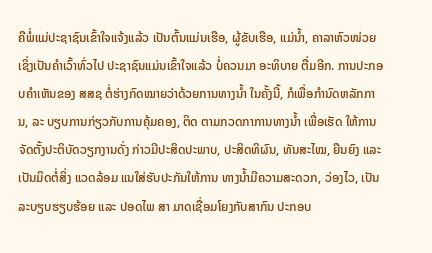ຄືພໍ່ແມ່ປະຊາຊົນເຂົ້າໃຈແຈ້ງແລ້ວ ເປັນຕົ້ນແມ່ນເຮືອ, ຜູ້ຂັບເຮືອ, ແມ່ນໍ້າ, ຄາລາຫົວໜ່ວຍ ເຊິ່ງເປັນຄຳເວົ້າທົ່ວໄປ ປະຊາຊົນແມ່ນເຂົ້າໃຈແລ້ວ ບໍ່ຄວນມາ ອະທິບາຍ ຕື່ມອີກ. ການປະກອບຄຳເຫັນຂອງ ສສຊ ຕໍ່ຮ່າງກົດໝາຍວ່າດ້ວຍການທາງນໍ້າ ໃນຄັ້ງນີ້, ກໍເພື່ອກຳນົດຫລັກການ, ລະ ບຽບການກ່ຽວກັບການຄຸ້ມຄອງ, ຕິດ ຕາມກວດກາການທາງນໍ້າ ເພື່ອເຮັດ ໃຫ້ການຈັດຕັ້ງປະຕິບັດວຽກງານດັ່ງ ກ່າວມີປະສິດປະພາບ, ປະສິດທິຜົນ, ທັນສະໄໝ, ຍືນຍົງ ແລະ ເປັນມິດຕໍ່ສິ່ງ ແວດລ້ອມ ແນໃສ່ຮັບປະກັນໃຫ້ການ ທາງນໍ້າມີຄວາມສະດວກ, ວ່ອງໄວ, ເປັນລະບຽບຮຽບຮ້ອຍ ແລະ ປອດໄພ ສາ ມາດເຊື່ອມໂຍງກັບສາກົນ ປະກອບ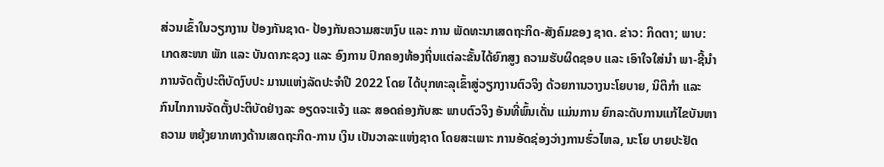ສ່ວນເຂົ້າໃນວຽກງານ ປ້ອງກັນຊາດ- ປ້ອງກັນຄວາມສະຫງົບ ແລະ ການ ພັດທະນາເສດຖະກິດ-ສັງຄົມຂອງ ຊາດ. ຂ່າວ: ກິດຕາ; ພາບ: ເກດສະໜາ ພັກ ແລະ ບັນດາກະຊວງ ແລະ ອົງການ ປົກຄອງທ້ອງຖິ່ນແຕ່ລະຂັ້ນໄດ້ຍົກສູງ ຄວາມຮັບຜິດຊອບ ແລະ ເອົາໃຈໃສ່ນຳ ພາ-ຊີ້ນຳ ການຈັດຕັ້ງປະຕິບັດງົບປະ ມານແຫ່ງລັດປະຈຳປີ 2022 ໂດຍ ໄດ້ບຸກທະລຸເຂົ້າສູ່ວຽກງານຕົວຈິງ ດ້ວຍການວາງນະໂຍບາຍ, ນິຕິກໍາ ແລະ ກົນໄກການຈັດຕັ້ງປະຕິບັດຢ່າງລະ ອຽດຈະແຈ້ງ ແລະ ສອດຄ່ອງກັບສະ ພາບຕົວຈິງ ອັນທີ່ພົ້ນເດັ່ນ ແມ່ນການ ຍົກລະດັບການແກ້ໄຂບັນຫາຄວາມ ຫຍຸ້ງຍາກທາງດ້ານເສດຖະກິດ-ການ ເງິນ ເປັນວາລະແຫ່ງຊາດ ໂດຍສະເພາະ ການອັດຊ່ອງວ່າງການຮົ່ວໄຫລ, ນະໂຍ ບາຍປະຢັດ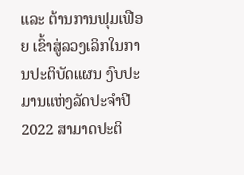ແລະ ຕ້ານການຟຸມເຟືອຍ ເຂົ້າສູ່ລວງເລິກໃນການປະຕິບັດແຜນ ງົບປະມານແຫ່ງລັດປະຈໍາປີ 2022 ສາມາດປະຕິ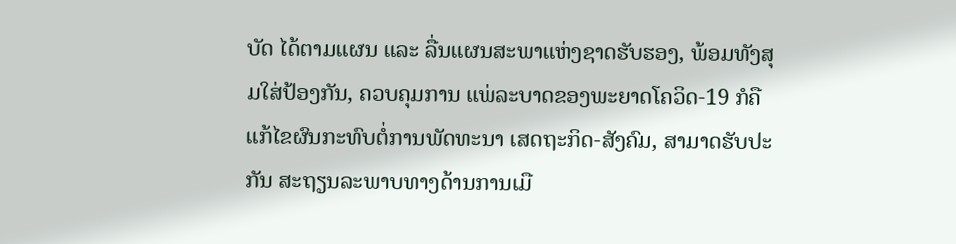ບັດ ໄດ້ຕາມແຜນ ແລະ ລື່ນແຜນສະພາແຫ່ງຊາດຮັບຮອງ, ພ້ອມທັງສຸມໃສ່ປ້ອງກັນ, ຄວບຄຸມການ ແພ່ລະບາດຂອງພະຍາດໂຄວິດ-19 ກໍຄື ແກ້ໄຂຜົນກະທົບຕໍ່ການພັດທະນາ ເສດຖະກິດ-ສັງຄົມ, ສາມາດຮັບປະກັນ ສະຖຽນລະພາບທາງດ້ານການເມື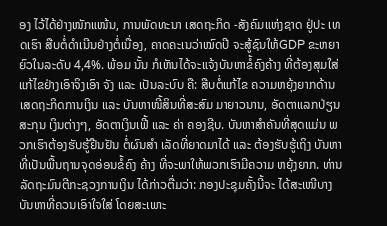ອງ ໄວ້ໄດ້ຢ່າງໜັກແໜ້ນ, ການພັດທະນາ ເສດຖະກິດ -ສັງຄົມແຫ່ງຊາດ ຢູ່ປະ ເທດເຮົາ ສືບຕໍ່ດຳເນີນຢ່າງຕໍ່ເນື່ອງ, ຄາດຄະເນວ່າໝົດປີ ຈະສູ້ຊົນໃຫ້GDP ຂະຫຍາຍົວໃນລະດັບ 4,4%. ພ້ອມ ນັ້ນ ກໍເຫັນໄດ້ຈະແຈ້ງບັນຫາຂໍ້ຄົງຄ້າງ ທີ່ຕ້ອງສຸມໃສ່ແກ້ໄຂຢ່າງເອົາຈິງເອົາ ຈັງ ແລະ ເປັນລະບົບ ຄື: ສືບຕໍ່ແກ້ໄຂ ຄວາມຫຍຸ້ງຍາກດ້ານເສດຖະກິດການເງິນ ແລະ ບັນຫາໜີ້ສິນທີ່ສະສົມ ມາຍາວນານ, ອັດຕາແລກປ່ຽນສະກຸນ ເງິນຕ່າງໆ, ອັດຕາເງິນເຟີ້ ແລະ ຄ່າ ຄອງຊີບ. ບັນຫາສຳຄັນທີ່ສຸດແມ່ນ ພວກເຮົາຕ້ອງຮັບຮູ້ຢືນຢັນ ຕໍ່ຜົນສຳ ເລັດທີ່ຍາດມາໄດ້ ແລະ ຕ້ອງຮັບຮູ້ເຖິງ ບັນຫາທີ່ເປັນພື້ນຖານຈຸດອ່ອນຂໍ້ຄົງ ຄ້າງ ທີ່ຈະພາໃຫ້ພວກເຮົາມີຄວາມ ຫຍຸ້ງຍາກ. ທ່ານລັດຖະມົນຕີກະຊວງການເງິນ ໄດ້ກ່າວຕື່ມວ່າ: ກອງປະຊຸມຄັ້ງນີ້ຈະ ໄດ້ສະເໜີບາງບັນຫາທີ່ຄວນເອົາໃຈໃສ່ ໂດຍສະເພາະ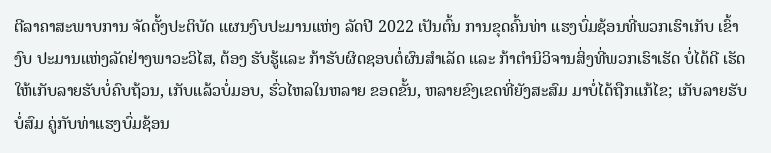ຕີລາຄາສະພາບການ ຈັດຕັ້ງປະຕິບັດ ແຜນງົບປະມານແຫ່ງ ລັດປີ 2022 ເປັນຕົ້ນ ການຂຸດຄົ້ນທ່າ ແຮງບົ່ມຊ້ອນທີ່ພວກເຮົາເກັບ ເຂົ້າງົບ ປະມານແຫ່ງລັດຢ່າງພາວະວິໄສ, ຕ້ອງ ຮັບຮູ້ແລະ ກ້າຮັບຜິດຊອບຕໍ່ຜົນສຳເລັດ ແລະ ກ້າຕຳນິວິຈານສິ່ງທີ່ພວກເຮົາເຮັດ ບໍ່ໄດ້ດີ ເຮັດໃຫ້ເກັບລາຍຮັບບໍ່ຄົບຖ້ວນ, ເກັບແລ້ວບໍ່ມອບ, ຮົ່ວໄຫລໃນຫລາຍ ຂອດຂັ້ນ, ຫລາຍຂົງເຂດທີ່ຍັງສະສົມ ມາບໍ່ໄດ້ຖືກແກ້ໄຂ; ເກັບລາຍຮັບບໍ່ສົມ ຄູ່ກັບທ່າແຮງບົ່ມຊ້ອນ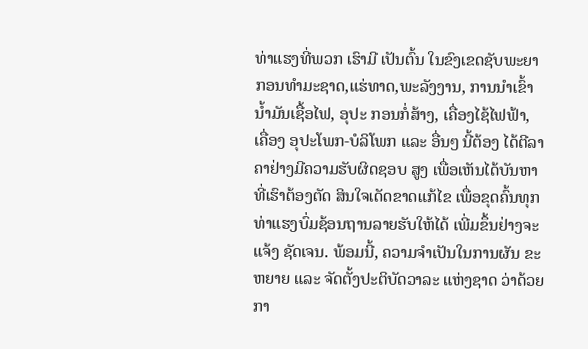ທ່າແຮງທີ່ພວກ ເຮົາມີ ເປັນຕົ້ນ ໃນຂົງເຂດຊັບພະຍາ ກອນທຳມະຊາດ,ແຮ່ທາດ,ພະລັງງານ, ການນຳເຂົ້ານໍ້າມັນເຊື້ອໄຟ, ອຸປະ ກອນກໍ່ສ້າງ, ເຄື່ອງໄຊ້ໄຟຟ້າ, ເຄື່ອງ ອຸປະໂພກ-ບໍລິໂພກ ແລະ ອື່ນໆ ນີ້ຕ້ອງ ໄດ້ຕີລາຄາຢ່າງມີຄວາມຮັບຜິດຊອບ ສູງ ເພື່ອເຫັນໄດ້ບັນຫາທີ່ເຮົາຕ້ອງຕັດ ສິນໃຈເດັດຂາດແກ້ໄຂ ເພື່ອຂຸດຄົ້ນທຸກ ທ່າແຮງບົ່ມຊ້ອນຖານລາຍຮັບໃຫ້ໄດ້ ເພີ່ມຂຶ້ນຢ່າງຈະແຈ້ງ ຊັດເຈນ. ພ້ອມນີ້, ຄວາມຈໍາເປັນໃນການຜັນ ຂະຫຍາຍ ແລະ ຈັດຕັ້ງປະຕິບັດວາລະ ແຫ່ງຊາດ ວ່າດ້ວຍກາ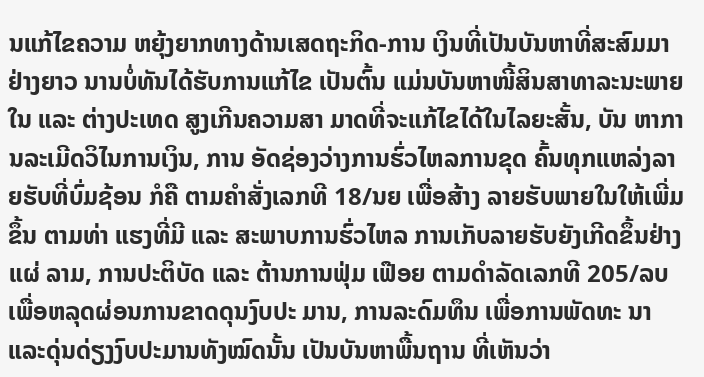ນແກ້ໄຂຄວາມ ຫຍຸ້ງຍາກທາງດ້ານເສດຖະກິດ-ການ ເງິນທີ່ເປັນບັນຫາທີ່ສະສົມມາຢ່າງຍາວ ນານບໍ່ທັນໄດ້ຮັບການແກ້ໄຂ ເປັນຕົ້ນ ແມ່ນບັນຫາໜີ້ສິນສາທາລະນະພາຍໃນ ແລະ ຕ່າງປະເທດ ສູງເກີນຄວາມສາ ມາດທີ່ຈະແກ້ໄຂໄດ້ໃນໄລຍະສັ້ນ, ບັນ ຫາການລະເມີດວິໄນການເງິນ, ການ ອັດຊ່ອງວ່າງການຮົ່ວໄຫລການຂຸດ ຄົ້ນທຸກແຫລ່ງລາຍຮັບທີ່ບົ່ມຊ້ອນ ກໍຄື ຕາມຄໍາສັ່ງເລກທີ 18/ນຍ ເພື່ອສ້າງ ລາຍຮັບພາຍໃນໃຫ້ເພີ່ມຂຶ້ນ ຕາມທ່າ ແຮງທີ່ມີ ແລະ ສະພາບການຮົ່ວໄຫລ ການເກັບລາຍຮັບຍັງເກີດຂຶ້ນຢ່າງແຜ່ ລາມ, ການປະຕິບັດ ແລະ ຕ້ານການຟຸ່ມ ເຟືອຍ ຕາມດໍາລັດເລກທີ 205/ລບ ເພື່ອຫລຸດຜ່ອນການຂາດດຸນງົບປະ ມານ, ການລະດົມທຶນ ເພື່ອການພັດທະ ນາແລະດຸ່ນດ່ຽງງົບປະມານທັງໝົດນັ້ນ ເປັນບັນຫາພື້ນຖານ ທີ່ເຫັນວ່າ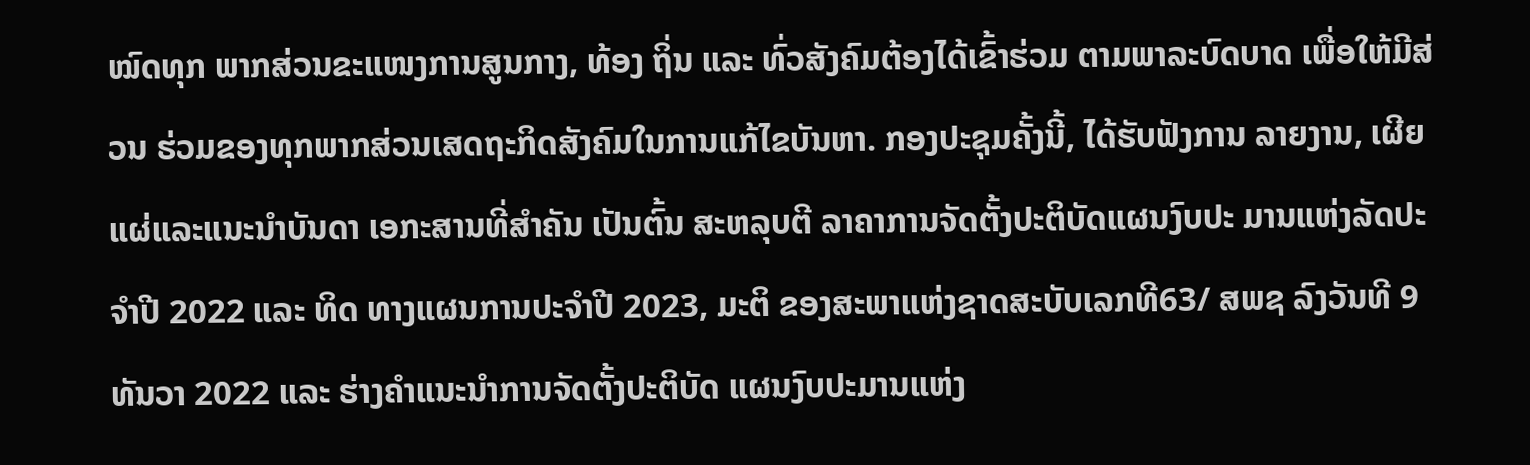ໝົດທຸກ ພາກສ່ວນຂະແໜງການສູນກາງ, ທ້ອງ ຖິ່ນ ແລະ ທົ່ວສັງຄົມຕ້ອງໄດ້ເຂົ້າຮ່ວມ ຕາມພາລະບົດບາດ ເພື່ອໃຫ້ມີສ່ວນ ຮ່ວມຂອງທຸກພາກສ່ວນເສດຖະກິດສັງຄົມໃນການແກ້ໄຂບັນຫາ. ກອງປະຊຸມຄັ້ງນີ້, ໄດ້ຮັບຟັງການ ລາຍງານ, ເຜີຍແຜ່ແລະແນະນຳບັນດາ ເອກະສານທີ່ສຳຄັນ ເປັນຕົ້ນ ສະຫລຸບຕີ ລາຄາການຈັດຕັ້ງປະຕິບັດແຜນງົບປະ ມານແຫ່ງລັດປະຈຳປີ 2022 ແລະ ທິດ ທາງແຜນການປະຈຳປີ 2023, ມະຕິ ຂອງສະພາແຫ່ງຊາດສະບັບເລກທີ63/ ສພຊ ລົງວັນທີ 9 ທັນວາ 2022 ແລະ ຮ່າງຄຳແນະນຳການຈັດຕັ້ງປະຕິບັດ ແຜນງົບປະມານແຫ່ງ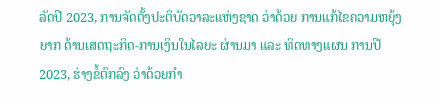ລັດປີ 2023, ການຈັດຕັ້ງປະຕິບັດວາລະແຫ່ງຊາດ ວ່າດ້ວຍ ການແກ້ໄຂຄວາມຫຍຸ້ງຍາກ ດ້ານເສດຖະກິດ-ການເງິນໃນໄລຍະ ຜ່ານມາ ແລະ ທິດທາງແຜນ ການປີ 2023, ຮ່າງຂໍ້ຕົກລົງ ວ່າດ້ວຍກຳ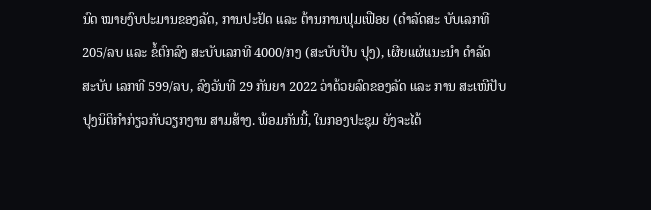ນົດ ໝາຍງົບປະມານຂອງລັດ, ການປະຢັດ ແລະ ຕ້ານການຟຸມເຟືອຍ (ດຳລັດສະ ບັບເລກທີ 205/ລບ ແລະ ຂໍ້ຕົກລົງ ສະບັບເລກທີ 4000/ກງ (ສະບັບປັບ ປຸງ), ເຜີຍແຜ່ແນະນຳ ດຳລັດ ສະບັບ ເລກທີ 599/ລບ, ລົງວັນທີ 29 ກັນຍາ 2022 ວ່າດ້ວຍລົດຂອງລັດ ແລະ ການ ສະເໜີປັບປຸງນິຕິກຳກ່ຽວກັບວຽກງານ ສາມສ້າງ. ພ້ອມກັນນີ້, ໃນກອງປະຊຸມ ຍັງຈະໄດ້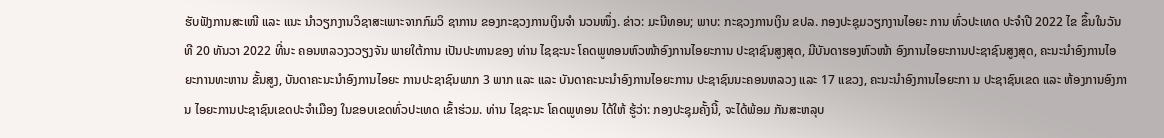ຮັບຟັງການສະເໜີ ແລະ ແນະ ນຳວຽກງານວິຊາສະເພາະຈາກກົມວິ ຊາການ ຂອງກະຊວງການເງິນຈຳ ນວນໜຶ່ງ. ຂ່າວ: ມະນີທອນ; ພາບ: ກະຊວງການເງິນ ຂປລ. ກອງປະຊຸມວຽກງານໄອຍະ ການ ທົ່ວປະເທດ ປະຈຳປີ 2022 ໄຂ ຂຶ້ນໃນວັນທີ 20 ທັນວາ 2022 ທີ່ນະ ຄອນຫລວງວວຽງຈັນ ພາຍໃຕ້ການ ເປັນປະທານຂອງ ທ່ານ ໄຊຊະນະ ໂຄດພູທອນຫົວໜ້າອົງການໄອຍະການ ປະຊາຊົນສູງສຸດ, ມີບັນດາຮອງຫົວໜ້າ ອົງການໄອຍະການປະຊາຊົນສູງສຸດ, ຄະນະນໍາອົງການໄອຍະການທະຫານ ຂັ້ນສູງ, ບັນດາຄະນະນໍາອົງການໄອຍະ ການປະຊາຊົນພາກ 3 ພາກ ແລະ ແລະ ບັນດາຄະນະນໍາອົງການໄອຍະການ ປະຊາຊົນນະຄອນຫລວງ ແລະ 17 ແຂວງ, ຄະນະນໍາອົງການໄອຍະກາ ນ ປະຊາຊົນເຂດ ແລະ ຫ້ອງການອົງການ ໄອຍະການປະຊາຊົນເຂດປະຈໍາເມືອງ ໃນຂອບເຂດທົ່ວປະເທດ ເຂົ້າຮ່ວມ. ທ່ານ ໄຊຊະນະ ໂຄດພູທອນ ໄດ້ໃຫ້ ຮູ້ວ່າ: ກອງປະຊຸມຄັ້ງນີ້, ຈະໄດ້ພ້ອມ ກັນສະຫລຸບ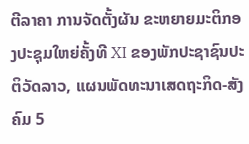ຕີລາຄາ ການຈັດຕັ້ງຜັນ ຂະຫຍາຍມະຕິກອງປະຊຸມໃຫຍ່ຄັ້ງທີ XI ຂອງພັກປະຊາຊົນປະຕິວັດລາວ, ແຜນພັດທະນາເສດຖະກິດ-ສັງຄົມ 5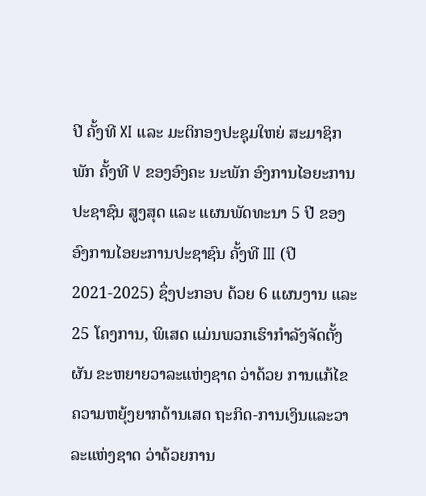ປີ ຄັ້ງທີ XI ແລະ ມະຕິກອງປະຊຸມໃຫຍ່ ສະມາຊິກພັກ ຄັ້ງທີ V ຂອງອົງຄະ ນະພັກ ອົງການໄອຍະການປະຊາຊົນ ສູງສຸດ ແລະ ແຜນພັດທະນາ 5 ປີ ຂອງ ອົງການໄອຍະການປະຊາຊົນ ຄັ້ງທີ III (ປີ 2021-2025) ຊຶ່ງປະກອບ ດ້ວຍ 6 ແຜນງານ ແລະ 25 ໂຄງການ, ພິເສດ ແມ່ນພວກເຮົາກໍາລັງຈັດຕັ້ງຜັນ ຂະຫຍາຍວາລະແຫ່ງຊາດ ວ່າດ້ວຍ ການແກ້ໄຂ ຄວາມຫຍຸ້ງຍາກດ້ານເສດ ຖະກິດ-ການເງິນແລະວາລະແຫ່ງຊາດ ວ່າດ້ວຍການ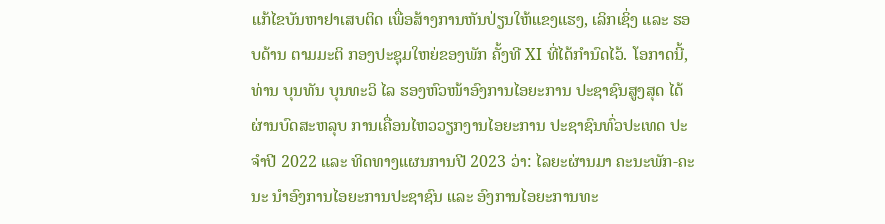ແກ້ໄຂບັນຫາຢາເສບຕິດ ເພື່ອສ້າງການຫັນປ່ຽນໃຫ້ແຂງແຮງ, ເລິກເຊິ່ງ ແລະ ຮອບດ້ານ ຕາມມະຕິ ກອງປະຊຸມໃຫຍ່ຂອງພັກ ຄັ້ງທີ XI ທີ່ໄດ້ກໍານົດໄວ້. ໂອກາດນີ້, ທ່ານ ບຸນທັນ ບຸນທະວິ ໄລ ຮອງຫົວໜ້າອົງການໄອຍະການ ປະຊາຊົນສູງສຸດ ໄດ້ຜ່ານບົດສະຫລຸບ ການເຄື່ອນໄຫວວຽກງານໄອຍະການ ປະຊາຊົນທົ່ວປະເທດ ປະຈໍາປີ 2022 ແລະ ທິດທາງແຜນການປີ 2023 ວ່າ: ໄລຍະຜ່ານມາ ຄະນະພັກ-ຄະນະ ນໍາອົງການໄອຍະການປະຊາຊົນ ແລະ ອົງການໄອຍະການທະ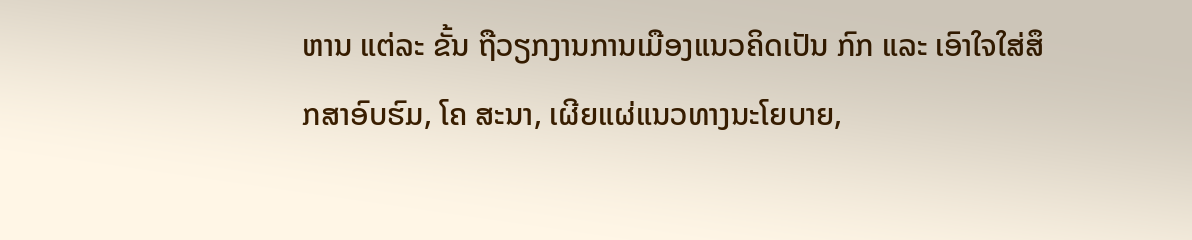ຫານ ແຕ່ລະ ຂັ້ນ ຖືວຽກງານການເມືອງແນວຄິດເປັນ ກົກ ແລະ ເອົາໃຈໃສ່ສຶກສາອົບຮົມ, ໂຄ ສະນາ, ເຜີຍແຜ່ແນວທາງນະໂຍບາຍ,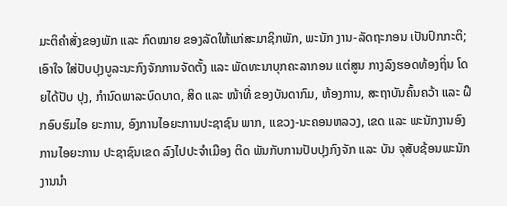ມະຕິຄໍາສັ່ງຂອງພັກ ແລະ ກົດໝາຍ ຂອງລັດໃຫ້ແກ່ສະມາຊິກພັກ, ພະນັກ ງານ-ລັດຖະກອນ ເປັນປົກກະຕິ; ເອົາໃຈ ໃສ່ປັບປຸງບູລະນະກົງຈັກການຈັດຕັ້ງ ແລະ ພັດທະນາບຸກຄະລາກອນ ແຕ່ສູນ ກາງລົງຮອດທ້ອງຖິ່ນ ໂດຍໄດ້ປັບ ປຸງ, ກໍານົດພາລະບົດບາດ, ສິດ ແລະ ໜ້າທີ່ ຂອງບັນດາກົມ, ຫ້ອງການ, ສະຖາບັນຄົ້ນຄວ້າ ແລະ ຝຶກອົບຮົມໄອ ຍະການ, ອົງການໄອຍະການປະຊາຊົນ ພາກ, ແຂວງ-ນະຄອນຫລວງ, ເຂດ ແລະ ພະນັກງານອົງການໄອຍະການ ປະຊາຊົນເຂດ ລົງໄປປະຈໍາເມືອງ ຕິດ ພັນກັບການປັບປຸງກົງຈັກ ແລະ ບັນ ຈຸສັບຊ້ອນພະນັກງານນໍາ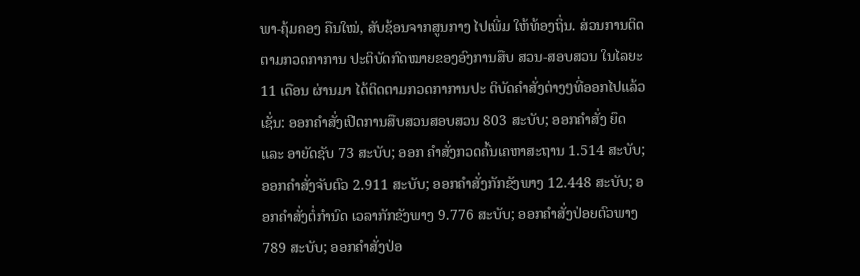ພາ-ຄຸ້ມຄອງ ຄືນໃໝ່, ສັບຊ້ອນຈາກສູນກາງ ໄປເພີ່ມ ໃຫ້ທ້ອງຖິ່ນ. ສ່ວນການຕິດຕາມກວດກາການ ປະຕິບັດກົດໝາຍຂອງອົງການສືບ ສວນ-ສອບສວນ ໃນໄລຍະ 11 ເດືອນ ຜ່ານມາ ໄດ້ຕິດຕາມກວດກາການປະ ຕິບັດຄໍາສັ່ງຕ່າງໆທີ່ອອກໄປແລ້ວ ເຊັ່ນ: ອອກຄໍາສັ່ງເປີດການສືບສວນສອບສວນ 803 ສະບັບ; ອອກຄໍາສັ່ງ ຍຶດ ແລະ ອາຍັດຊັບ 73 ສະບັບ; ອອກ ຄໍາສັ່ງກວດຄົ້ນເຄຫາສະຖານ 1.514 ສະບັບ; ອອກຄໍາສັ່ງຈັບຕົວ 2.911 ສະບັບ; ອອກຄໍາສັ່ງກັກຂັງພາງ 12.448 ສະບັບ; ອອກຄໍາສັ່ງຕໍ່ກໍານົດ ເວລາກັກຂັງພາງ 9.776 ສະບັບ; ອອກຄໍາສັ່ງປ່ອຍຕົວພາງ 789 ສະບັບ; ອອກຄໍາສັ່ງປ່ອ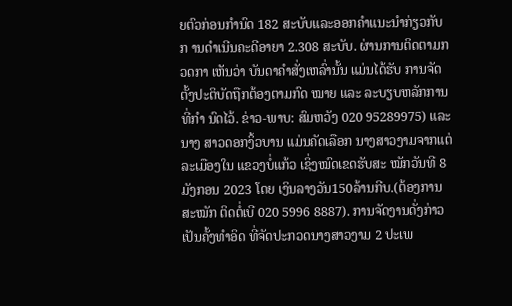ຍຕົວກ່ອນກໍານົດ 182 ສະບັບແລະອອກຄໍາແນະນໍາກ່ຽວກັບກ ານດໍາເນີນຄະດີອາຍາ 2.308 ສະບັບ. ຜ່ານການຕິດຕາມກວດກາ ເຫັນວ່າ ບັນດາຄໍາສັ່ງເຫລົ່ານັ້ນ ແມ່ນໄດ້ຮັບ ການຈັດຕັ້ງປະຕິບັດຖືກຕ້ອງຕາມກົດ ໝາຍ ແລະ ລະບຽບຫລັກການທີ່ກໍາ ນົດໄວ້. ຂ່າວ-ພາບ: ສົມຫວັງ 020 95289975) ແລະ ນາງ ສາວດອກງິ້ວບານ ແມ່ນຄັດເລືອກ ນາງສາວງາມຈາກແຕ່ລະເມືອງໃນ ແຂວງບໍ່ແກ້ວ ເຊິ່ງໝົດເຂດຮັບສະ ໝັກວັນທີ 8 ມັງກອນ 2023 ໂດຍ ເງິນລາງວັນ150ລ້ານກີບ.(ຕ້ອງການ ສະໝັກ ຕິດຕໍ່ເບີ 020 5996 8887). ການຈັດງານດັ່ງກ່າວເປັນຄັ້ງທຳອິດ ທີ່ຈັດປະກວດນາງສາວງາມ 2 ປະເພ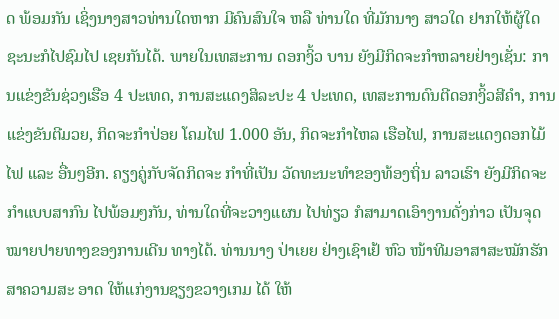ດ ພ້ອມກັນ ເຊິ່ງນາງສາວທ່ານໃດຫາກ ມີຄົນສົນໃຈ ຫລື ທ່ານໃດ ທີ່ມັກນາງ ສາວໃດ ຢາກໃຫ້ຜູ້ໃດຊະນະກໍໄປຊົມໄປ ເຊຍກັນໄດ້. ພາຍໃນເທສະການ ດອກງິ້ວ ບານ ຍັງມີກິດຈະກຳຫລາຍຢ່າງເຊັ່ນ: ການແຂ່ງຂັນຊ່ວງເຮືອ 4 ປະເທດ, ການສະແດງສິລະປະ 4 ປະເທດ, ເທສະການດົນຕີດອກງິ້ວສີຄຳ, ການ ແຂ່ງຂັນຕີມວຍ, ກິດຈະກຳປ່ອຍ ໂຄມໄຟ 1.000 ອັນ, ກິດຈະກຳໄຫລ ເຮືອໄຟ, ການສະແດງດອກໄມ້ໄຟ ແລະ ອື່ນໆອີກ. ຄຽງຄູ່ກັບຈັດກິດຈະ ກຳທີ່ເປັນ ວັດທະນະທຳຂອງທ້ອງຖິ່ນ ລາວເຮົາ ຍັງມີກິດຈະກຳແບບສາກົນ ໄປພ້ອມໆກັນ, ທ່ານໃດທີ່ຈະວາງແຜນ ໄປທ່ຽວ ກໍສາມາດເອົາງານດັ່ງກ່າວ ເປັນຈຸດໝາຍປາຍທາງຂອງການເດີນ ທາງໄດ້. ທ່ານນາງ ປ່າເຍຍ ຢ່າງເຊົາເຢ້ ຫົວ ໜ້າທີມອາສາສະໝັກຮັກສາຄວາມສະ ອາດ ໃຫ້ແກ່ງານຊຽງຂວາງເກມ ໄດ້ ໃຫ້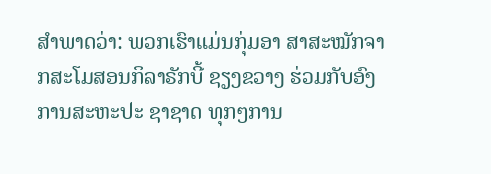ສຳພາດວ່າ: ພວກເຮົາແມ່ນກຸ່ມອາ ສາສະໝັກຈາກສະໂມສອນກິລາຣັກບີ້ ຊຽງຂວາງ ຮ່ວມກັບອົງການສະຫະປະ ຊາຊາດ ທຸກໆການ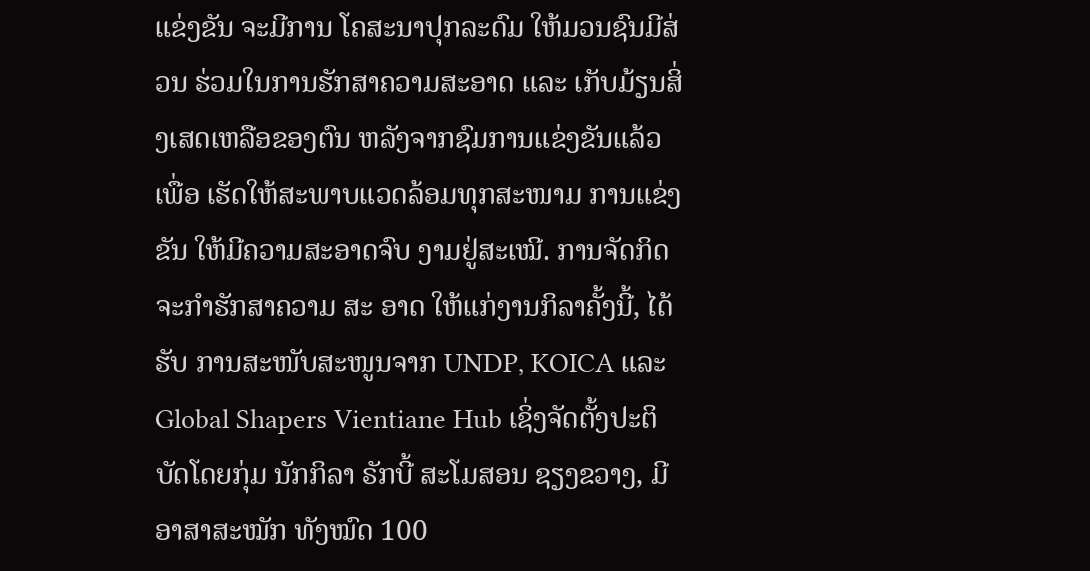ແຂ່ງຂັນ ຈະມີການ ໂຄສະນາປຸກລະດົມ ໃຫ້ມວນຊົນມີສ່ວນ ຮ່ວມໃນການຮັກສາຄວາມສະອາດ ແລະ ເກັບມ້ຽນສິ່ງເສດເຫລືອຂອງຕົນ ຫລັງຈາກຊົມການແຂ່ງຂັນແລ້ວ ເພື່ອ ເຮັດໃຫ້ສະພາບແວດລ້ອມທຸກສະໜາມ ການແຂ່ງຂັນ ໃຫ້ມີຄວາມສະອາດຈົບ ງາມຢູ່ສະເໝີ. ການຈັດກິດຈະກຳຮັກສາຄວາມ ສະ ອາດ ໃຫ້ແກ່ງານກິລາຄັ້ງນີ້, ໄດ້ຮັບ ການສະໜັບສະໜູນຈາກ UNDP, KOICA ແລະ Global Shapers Vientiane Hub ເຊິ່ງຈັດຕັ້ງປະຕິ ບັດໂດຍກຸ່ມ ນັກກິລາ ຣັກບີ້ ສະໂມສອນ ຊຽງຂວາງ, ມີອາສາສະໝັກ ທັງໝົດ 100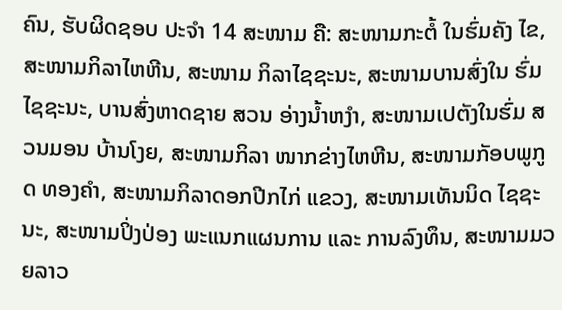ຄົນ, ຮັບຜິດຊອບ ປະຈໍາ 14 ສະໜາມ ຄື: ສະໜາມກະຕໍ້ ໃນຮົ່ມຄັງ ໄຂ, ສະໜາມກິລາໄຫຫີນ, ສະໜາມ ກິລາໄຊຊະນະ, ສະໜາມບານສົ່ງໃນ ຮົ່ມໄຊຊະນະ, ບານສົ່ງຫາດຊາຍ ສວນ ອ່າງນໍ້າຫງໍາ, ສະໜາມເປຕັງໃນຮົ່ມ ສວນມອນ ບ້ານໂງຍ, ສະໜາມກິລາ ໜາກຂ່າງໄຫຫີນ, ສະໜາມກັອບພູກູດ ທອງຄໍາ, ສະໜາມກິລາດອກປີກໄກ່ ແຂວງ, ສະໜາມເທັນນິດ ໄຊຊະນະ, ສະໜາມປິ່ງປ່ອງ ພະແນກແຜນການ ແລະ ການລົງທຶນ, ສະໜາມມວຍລາວ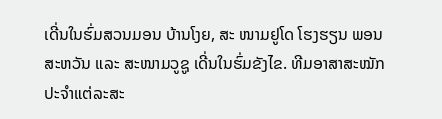ເດີ່ນໃນຮົ່ມສວນມອນ ບ້ານໂງຍ, ສະ ໜາມຢູໂດ ໂຮງຮຽນ ພອນສະຫວັນ ແລະ ສະໜາມວູຊູ ເດີ່ນໃນຮົ່ມຂັງໄຂ. ທີມອາສາສະໝັກປະຈໍາແຕ່ລະສະ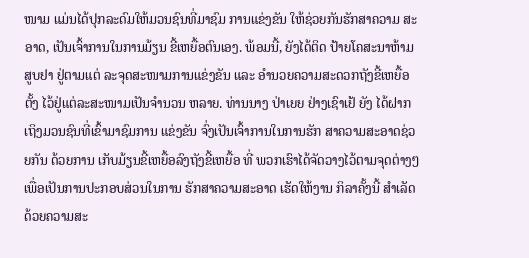ໜາມ ແມ່ນໄດ້ປຸກລະດົມໃຫ້ມວນຊົນທີ່ມາຊົມ ການແຂ່ງຂັນ ໃຫ້ຊ່ວຍກັນຮັກສາຄວາມ ສະອາດ, ເປັນເຈົ້າການໃນການມ້ຽນ ຂີ້ເຫຍື້ອຕົນເອງ. ພ້ອມນີ້, ຍັງໄດ້ຕິດ ປ້າຍໂຄສະນາຫ້າມສູບຢາ ຢູ່ຕາມແຕ່ ລະຈຸດສະໜາມການແຂ່ງຂັນ ແລະ ອຳນວຍຄວາມສະດວກຖັງຂີ້ເຫຍື້ອ ຕັ້ງ ໄວ້ຢູ່ແຕ່ລະສະໜາມເປັນຈຳນວນ ຫລາຍ. ທ່ານນາງ ປ່າເຍຍ ຢ່າງເຊົາເຢ້ ຍັງ ໄດ້ຝາກເຖິງມວນຊົນທີ່ເຂົ້າມາຊົມການ ແຂ່ງຂັນ ຈົ່ງເປັນເຈົ້າການໃນການຮັກ ສາຄວາມສະອາດຊ່ວຍກັນ ດ້ວຍການ ເກັບມ້ຽນຂີ້ເຫຍື້ອລົງຖັງຂີ້ເຫຍື້ອ ທີ່ ພວກເຮົາໄດ້ຈັດວາງໄວ້ຕາມຈຸດຕ່າງໆ ເພື່ອເປັນການປະກອບສ່ວນໃນການ ຮັກສາຄວາມສະອາດ ເຮັດໃຫ້ງານ ກິລາຄັ້ງນີ້ ສຳເລັດດ້ວຍຄວາມສະ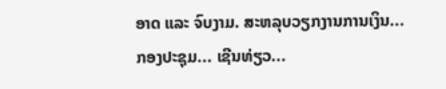ອາດ ແລະ ຈົບງາມ. ສະຫລຸບວຽກງານການເງິນ... ກອງປະຊຸມ... ເຊີນທ່ຽວ...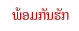ພ້ອມກັນຮັກ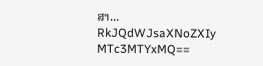ສາ...
RkJQdWJsaXNoZXIy MTc3MTYxMQ==